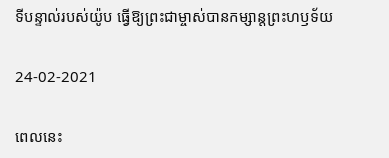ទីបន្ទាល់របស់យ៉ូប ធ្វើឱ្យព្រះជាម្ចាស់បានកម្សាន្តព្រះហឫទ័យ

24-02-2021

ពេលនេះ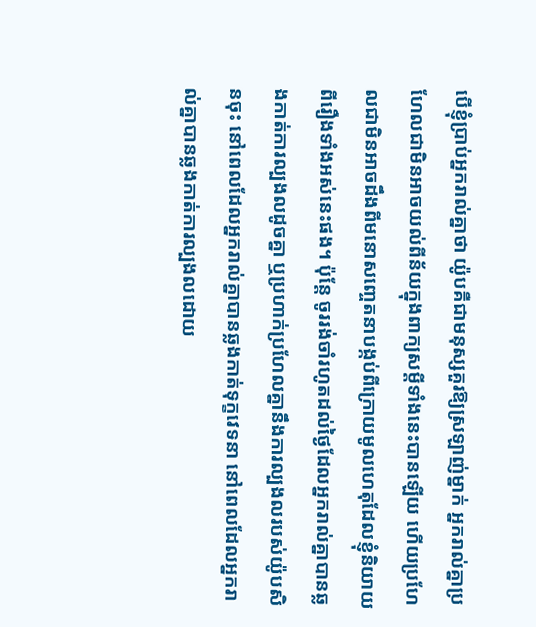បើខ្ញុំប្រាប់អ្នករាល់គ្នាថា យ៉ូបគឺជាមនុស្សគួរឱ្យស្រឡាញ់ម្នាក់ អ្នករាល់គ្នាប្រហែលជាមិនអាចយល់ពីន័យក្នុងពាក្យសម្ដីទាំងនេះបានឡើយ ហើយប្រហែលជាមិនអាចដឹងពីមនោសញ្ចេតនាបង្កប់ពីក្រោយមូលហេតុដែលខ្ញុំនិយាយពីរឿងទាំងអស់នេះផង។ ប៉ុន្តែ ចូររង់ចាំរហូតដល់ថ្ងៃដែលអ្នករាល់គ្នាបានឆ្លងកាត់ការល្បងលដូចគ្នា ឬប្រហាក់ប្រហែលគ្នានឹងការល្បងលរបស់យ៉ូបសិនចុះ នៅពេលដែលអ្នករាល់គ្នាបានឆ្លងកាត់ទុក្ខវេទនា នៅពេលដែលអ្នករាល់គ្នាបានឆ្លងកាត់ការល្បងលដោយ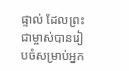ផ្ទាល់ ដែលព្រះជាម្ចាស់បានរៀបចំសម្រាប់អ្នក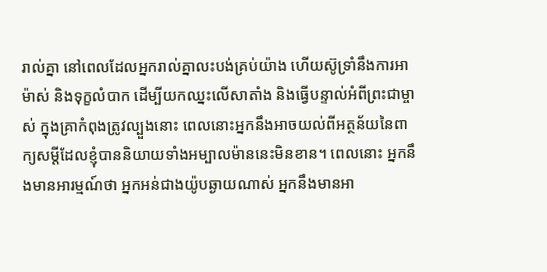រាល់គ្នា នៅពេលដែលអ្នករាល់គ្នាលះបង់គ្រប់យ៉ាង ហើយស៊ូទ្រាំនឹងការអាម៉ាស់ និងទុក្ខលំបាក ដើម្បីយកឈ្នះលើសាតាំង និងធ្វើបន្ទាល់អំពីព្រះជាម្ចាស់ ក្នុងគ្រាកំពុងត្រូវល្បួងនោះ ពេលនោះអ្នកនឹងអាចយល់ពីអត្ថន័យនៃពាក្យសម្ដីដែលខ្ញុំបាននិយាយទាំងអម្បាលម៉ាននេះមិនខាន។ ពេលនោះ អ្នកនឹងមានអារម្មណ៍ថា អ្នកអន់ជាងយ៉ូបឆ្ងាយណាស់ អ្នកនឹងមានអា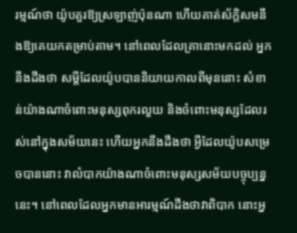រម្មណ៍ថា យ៉ូបគួរឱ្យស្រឡាញ់ប៉ុនណា ហើយគាត់ស័ក្តិសមនឹងឱ្យគេយកតម្រាប់តាម។ នៅពេលដែលគ្រានោះមកដល់ អ្នកនឹងដឹងថា សម្ដីដែលយ៉ូបបាននិយាយកាលពីមុននោះ សំខាន់យ៉ាងណាចំពោះមនុស្សពុករលួយ និងចំពោះមនុស្សដែលរស់នៅក្នុងសម័យនេះ ហើយអ្នកនឹងដឹងថា អ្វីដែលយ៉ូបសម្រេចបាននោះ វាលំបាកយ៉ាងណាចំពោះមនុស្សសម័យបច្ចុប្បន្ននេះ។ នៅពេលដែលអ្នកមានអារម្មណ៍ដឹងថាវាពិបាក នោះអ្ន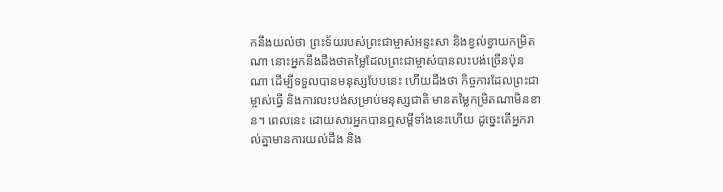កនឹងយល់ថា ព្រះទ័យរបស់ព្រះជាម្ចាស់អន្ទះសា និងខ្វល់ខ្វាយកម្រិតណា នោះអ្នកនឹងដឹងថាតម្លៃដែលព្រះជាម្ចាស់បានលះបង់ច្រើនប៉ុនណា ដើម្បីទទួលបានមនុស្សបែបនេះ ហើយដឹងថា កិច្ចការដែលព្រះជាម្ចាស់ធ្វើ និងការលះបង់សម្រាប់មនុស្សជាតិ មានតម្លៃកម្រិតណាមិនខាន។ ពេលនេះ ដោយសារអ្នកបានឮសម្ដីទាំងនេះហើយ ដូច្នេះតើអ្នករាល់គ្នាមានការយល់ដឹង និង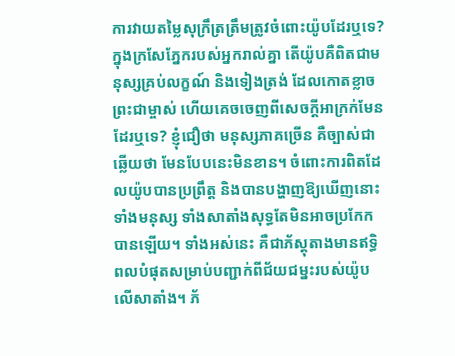ការវាយតម្លៃសុក្រឹត្រត្រឹមត្រូវចំពោះយ៉ូបដែរឬទេ? ក្នុងក្រសែភ្នែករបស់អ្នករាល់គ្នា តើយ៉ូបគឺពិតជាមនុស្សគ្រប់លក្ខណ៍ និងទៀងត្រង់ ដែលកោតខ្លាចព្រះជាម្ចាស់ ហើយគេចចេញពីសេចក្ដីអាក្រក់មែនដែរឬទេ? ខ្ញុំជឿថា មនុស្សភាគច្រើន គឺច្បាស់ជាឆ្លើយថា មែនបែបនេះមិនខាន។ ចំពោះការពិតដែលយ៉ូបបានប្រព្រឹត្ត និងបានបង្ហាញឱ្យឃើញនោះ ទាំងមនុស្ស ទាំងសាតាំងសុទ្ធតែមិនអាចប្រកែកបានឡើយ។ ទាំងអស់នេះ គឺជាភ័ស្តុតាងមានឥទ្ធិពលបំផុតសម្រាប់បញ្ជាក់ពីជ័យជម្នះរបស់យ៉ូបលើសាតាំង។ ភ័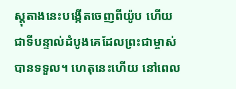ស្តុតាងនេះបង្កើតចេញពីយ៉ូប ហើយជាទីបន្ទាល់ដំបូងគេដែលព្រះជាម្ចាស់បានទទួល។ ហេតុនេះហើយ នៅពេល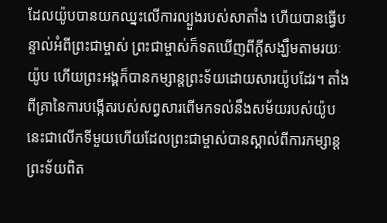ដែលយ៉ូបបានយកឈ្នះលើការល្បួងរបស់សាតាំង ហើយបានធ្វើបន្ទាល់អំពីព្រះជាម្ចាស់ ព្រះជាម្ចាស់ក៏ទតឃើញពីក្ដីសង្ឃឹមតាមរយៈយ៉ូប ហើយព្រះអង្គក៏បានកម្សាន្តព្រះទ័យដោយសារយ៉ូបដែរ។ តាំងពីគ្រានៃការបង្កើតរបស់សព្វសារពើមកទល់នឹងសម័យរបស់យ៉ូប នេះជាលើកទីមួយហើយដែលព្រះជាម្ចាស់បានស្គាល់ពីការកម្សាន្តព្រះទ័យពិត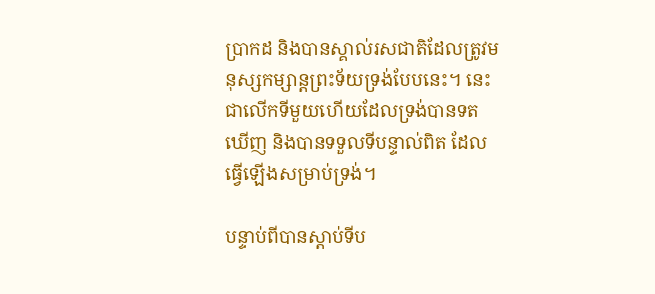ប្រាកដ និងបានស្គាល់រសជាតិដែលត្រូវមនុស្សកម្សាន្តព្រះទ័យទ្រង់បែបនេះ។ នេះជាលើកទីមួយហើយដែលទ្រង់បានទតឃើញ និងបានទទួលទីបន្ទាល់ពិត ដែលធ្វើឡើងសម្រាប់ទ្រង់។

បន្ទាប់ពីបានស្ដាប់ទីប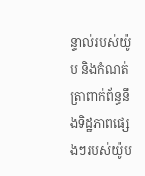ន្ទាល់របស់យ៉ូប និងកំណត់ត្រាពាក់ព័ន្ធនឹងទិដ្ឋភាពផ្សេងៗរបស់យ៉ូប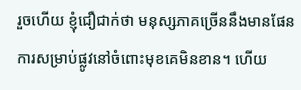រួចហើយ ខ្ញុំជឿជាក់ថា មនុស្សភាគច្រើននឹងមានផែនការសម្រាប់ផ្លូវនៅចំពោះមុខគេមិនខាន។ ហើយ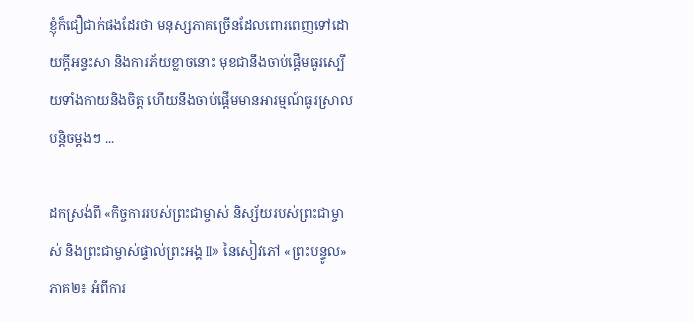ខ្ញុំក៏ជឿជាក់ផងដែរថា មនុស្សភាគច្រើនដែលពោរពេញទៅដោយក្ដីអន្ទះសា និងការភ័យខ្លាចនោះ មុខជានឹងចាប់ផ្ដើមធូរស្បើយទាំងកាយនិងចិត្ត ហើយនឹងចាប់ផ្ដើមមានអារម្មណ៍ធូរស្រាលបន្តិចម្ដងៗ ...

ដកស្រង់ពី «កិច្ចការរបស់ព្រះជាម្ចាស់ និស្ស័យរបស់ព្រះជាម្ចាស់ និងព្រះជាម្ចាស់ផ្ទាល់ព្រះអង្គ II» នៃសៀវភៅ «ព្រះបន្ទូល» ភាគ២៖ អំពីការ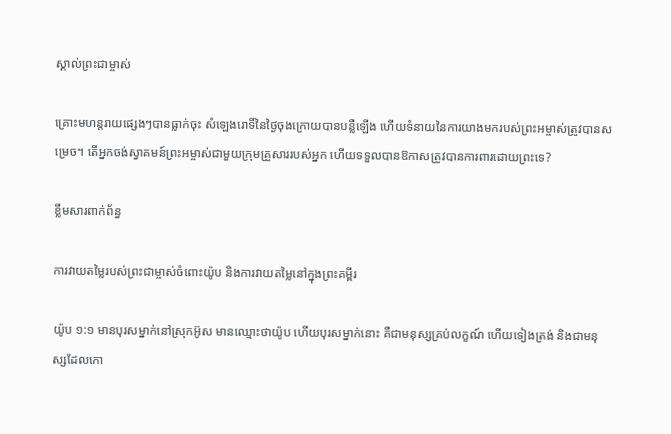ស្គាល់ព្រះជាម្ចាស់

គ្រោះមហន្តរាយផ្សេងៗបានធ្លាក់ចុះ សំឡេងរោទិ៍នៃថ្ងៃចុងក្រោយបានបន្លឺឡើង ហើយទំនាយនៃការយាងមករបស់ព្រះអម្ចាស់ត្រូវបានសម្រេច។ តើអ្នកចង់ស្វាគមន៍ព្រះអម្ចាស់ជាមួយក្រុមគ្រួសាររបស់អ្នក ហើយទទួលបានឱកាសត្រូវបានការពារដោយព្រះទេ?

ខ្លឹមសារពាក់ព័ន្ធ

ការវាយតម្លៃរបស់ព្រះជាម្ចាស់ចំពោះយ៉ូប និងការវាយតម្លៃនៅក្នុងព្រះគម្ពីរ

យ៉ូប ១:១ មានបុរសម្នាក់នៅស្រុកអ៊ូស មានឈ្មោះថាយ៉ូប ហើយបុរសម្នាក់នោះ គឺជាមនុស្សគ្រប់លក្ខណ៍ ហើយទៀងត្រង់ និងជាមនុស្សដែលកោ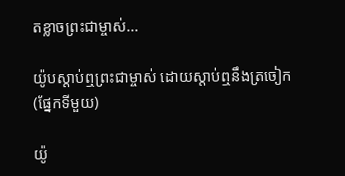តខ្លាចព្រះជាម្ចាស់...

យ៉ូបស្ដាប់ឮព្រះជាម្ចាស់ ដោយស្ដាប់ឮនឹងត្រចៀក (ផ្នែកទីមួយ)

យ៉ូ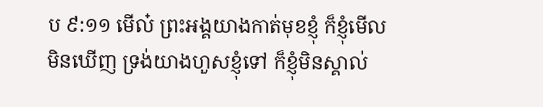ប ៩:១១ មើល៎ ព្រះអង្គយាងកាត់មុខខ្ញុំ ក៏ខ្ញុំមើលមិនឃើញ ទ្រង់យាងហួសខ្ញុំទៅ ក៏ខ្ញុំមិនស្គាល់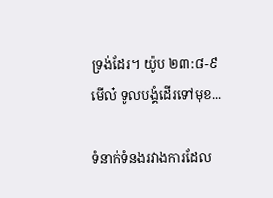ទ្រង់ដែរ។ យ៉ូប ២៣:៨-៩ មើល៎ ទូលបង្គំដើរទៅមុខ...

ទំនាក់ទំនងរវាងការដែល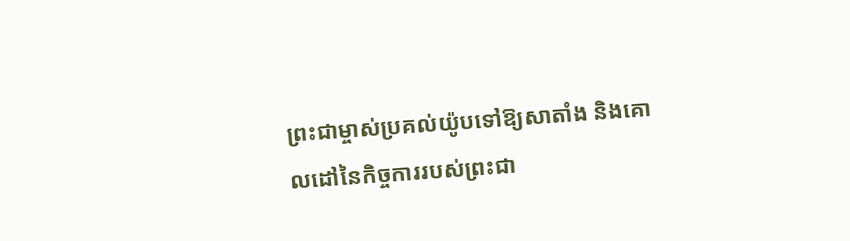ព្រះជាម្ចាស់ប្រគល់យ៉ូបទៅឱ្យសាតាំង និងគោលដៅនៃកិច្ចការរបស់ព្រះជា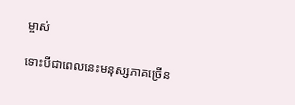ម្ចាស់

ទោះបីជាពេលនេះមនុស្សភាគច្រើន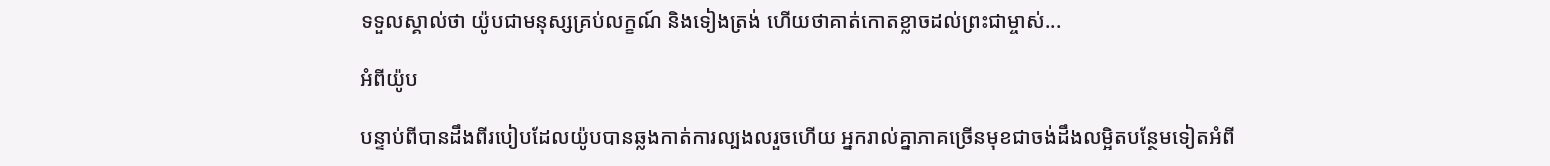ទទួលស្គាល់ថា យ៉ូបជាមនុស្សគ្រប់លក្ខណ៍ និងទៀងត្រង់ ហើយថាគាត់កោតខ្លាចដល់ព្រះជាម្ចាស់...

អំពីយ៉ូប

បន្ទាប់ពីបានដឹងពីរបៀបដែលយ៉ូបបានឆ្លងកាត់ការល្បងលរួចហើយ អ្នករាល់គ្នាភាគច្រើនមុខជាចង់ដឹងលម្អិតបន្ថែមទៀតអំពី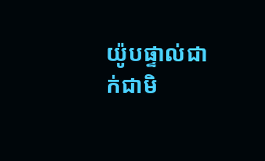យ៉ូបផ្ទាល់ជាក់ជាមិ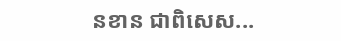នខាន ជាពិសេស...